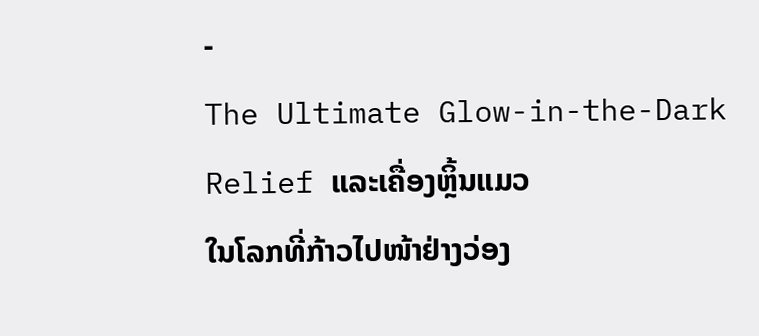-
The Ultimate Glow-in-the-Dark Relief ແລະເຄື່ອງຫຼິ້ນແມວ
ໃນໂລກທີ່ກ້າວໄປໜ້າຢ່າງວ່ອງ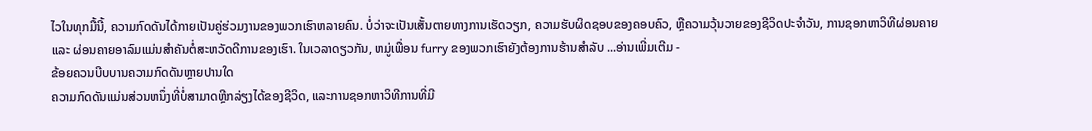ໄວໃນທຸກມື້ນີ້, ຄວາມກົດດັນໄດ້ກາຍເປັນຄູ່ຮ່ວມງານຂອງພວກເຮົາຫລາຍຄົນ. ບໍ່ວ່າຈະເປັນເສັ້ນຕາຍທາງການເຮັດວຽກ, ຄວາມຮັບຜິດຊອບຂອງຄອບຄົວ, ຫຼືຄວາມວຸ້ນວາຍຂອງຊີວິດປະຈຳວັນ, ການຊອກຫາວິທີຜ່ອນຄາຍ ແລະ ຜ່ອນຄາຍອາລົມແມ່ນສຳຄັນຕໍ່ສະຫວັດດີການຂອງເຮົາ. ໃນເວລາດຽວກັນ, ຫມູ່ເພື່ອນ furry ຂອງພວກເຮົາຍັງຕ້ອງການຮ້ານສໍາລັບ ...ອ່ານເພີ່ມເຕີມ -
ຂ້ອຍຄວນບີບບານຄວາມກົດດັນຫຼາຍປານໃດ
ຄວາມກົດດັນແມ່ນສ່ວນຫນຶ່ງທີ່ບໍ່ສາມາດຫຼີກລ່ຽງໄດ້ຂອງຊີວິດ, ແລະການຊອກຫາວິທີການທີ່ມີ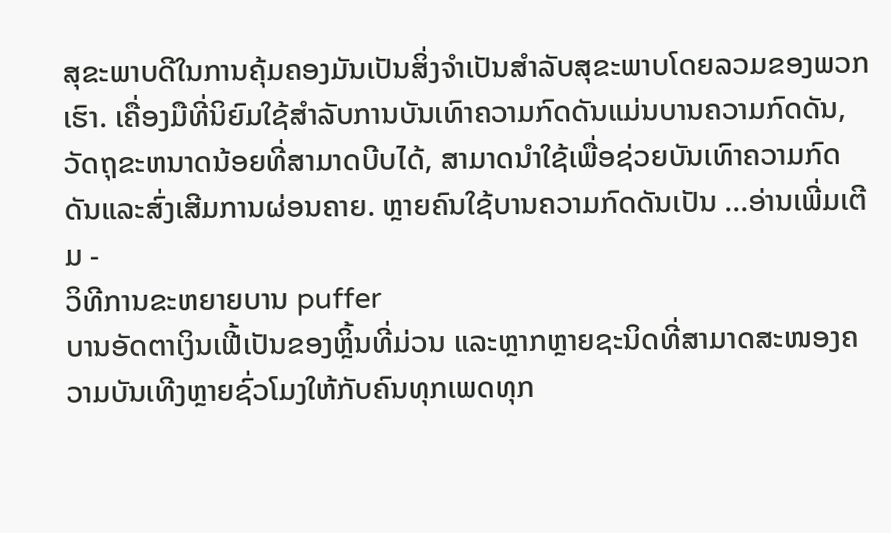ສຸຂະພາບດີໃນການຄຸ້ມຄອງມັນເປັນສິ່ງຈໍາເປັນສໍາລັບສຸຂະພາບໂດຍລວມຂອງພວກເຮົາ. ເຄື່ອງມືທີ່ນິຍົມໃຊ້ສໍາລັບການບັນເທົາຄວາມກົດດັນແມ່ນບານຄວາມກົດດັນ, ວັດຖຸຂະຫນາດນ້ອຍທີ່ສາມາດບີບໄດ້, ສາມາດນໍາໃຊ້ເພື່ອຊ່ວຍບັນເທົາຄວາມກົດດັນແລະສົ່ງເສີມການຜ່ອນຄາຍ. ຫຼາຍຄົນໃຊ້ບານຄວາມກົດດັນເປັນ ...ອ່ານເພີ່ມເຕີມ -
ວິທີການຂະຫຍາຍບານ puffer
ບານອັດຕາເງິນເຟີ້ເປັນຂອງຫຼິ້ນທີ່ມ່ວນ ແລະຫຼາກຫຼາຍຊະນິດທີ່ສາມາດສະໜອງຄວາມບັນເທີງຫຼາຍຊົ່ວໂມງໃຫ້ກັບຄົນທຸກເພດທຸກ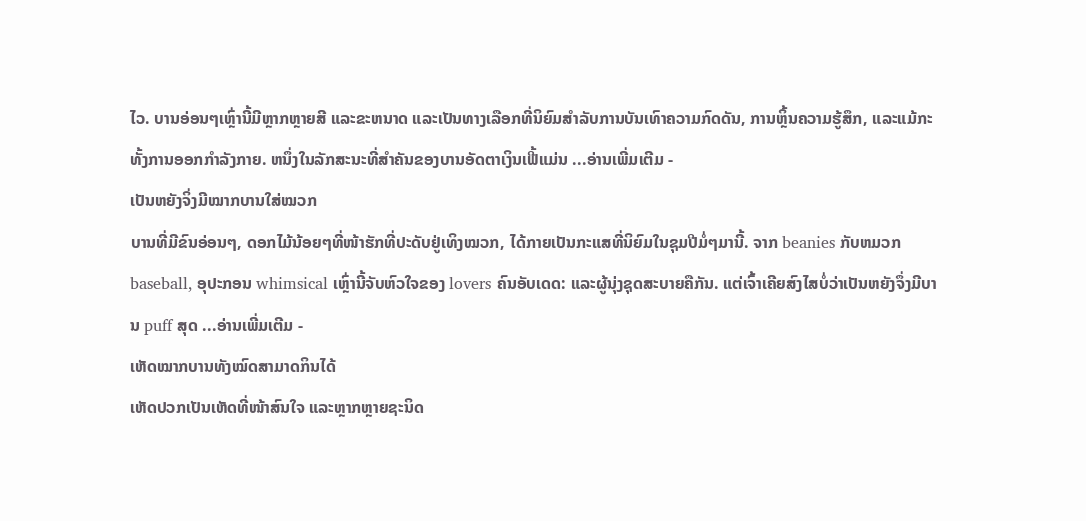ໄວ. ບານອ່ອນໆເຫຼົ່ານີ້ມີຫຼາກຫຼາຍສີ ແລະຂະຫນາດ ແລະເປັນທາງເລືອກທີ່ນິຍົມສໍາລັບການບັນເທົາຄວາມກົດດັນ, ການຫຼິ້ນຄວາມຮູ້ສຶກ, ແລະແມ້ກະທັ້ງການອອກກໍາລັງກາຍ. ຫນຶ່ງໃນລັກສະນະທີ່ສໍາຄັນຂອງບານອັດຕາເງິນເຟີ້ແມ່ນ ...ອ່ານເພີ່ມເຕີມ -
ເປັນຫຍັງຈິ່ງມີໝາກບານໃສ່ໝວກ
ບານທີ່ມີຂົນອ່ອນໆ, ດອກໄມ້ນ້ອຍໆທີ່ໜ້າຮັກທີ່ປະດັບຢູ່ເທິງໝວກ, ໄດ້ກາຍເປັນກະແສທີ່ນິຍົມໃນຊຸມປີມໍ່ໆມານີ້. ຈາກ beanies ກັບຫມວກ baseball, ອຸປະກອນ whimsical ເຫຼົ່ານີ້ຈັບຫົວໃຈຂອງ lovers ຄົນອັບເດດ: ແລະຜູ້ນຸ່ງຊຸດສະບາຍຄືກັນ. ແຕ່ເຈົ້າເຄີຍສົງໄສບໍ່ວ່າເປັນຫຍັງຈຶ່ງມີບານ puff ສຸດ ...ອ່ານເພີ່ມເຕີມ -
ເຫັດໝາກບານທັງໝົດສາມາດກິນໄດ້
ເຫັດປວກເປັນເຫັດທີ່ໜ້າສົນໃຈ ແລະຫຼາກຫຼາຍຊະນິດ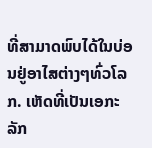ທີ່ສາມາດພົບໄດ້ໃນບ່ອນຢູ່ອາໄສຕ່າງໆທົ່ວໂລກ. ເຫັດທີ່ເປັນເອກະລັກ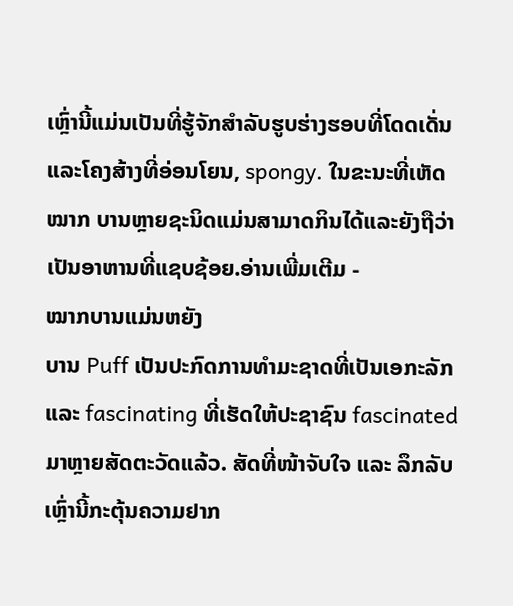ເຫຼົ່ານີ້ແມ່ນເປັນທີ່ຮູ້ຈັກສໍາລັບຮູບຮ່າງຮອບທີ່ໂດດເດັ່ນແລະໂຄງສ້າງທີ່ອ່ອນໂຍນ, spongy. ໃນຂະນະທີ່ເຫັດ ໝາກ ບານຫຼາຍຊະນິດແມ່ນສາມາດກິນໄດ້ແລະຍັງຖືວ່າເປັນອາຫານທີ່ແຊບຊ້ອຍ.ອ່ານເພີ່ມເຕີມ -
ໝາກບານແມ່ນຫຍັງ
ບານ Puff ເປັນປະກົດການທໍາມະຊາດທີ່ເປັນເອກະລັກແລະ fascinating ທີ່ເຮັດໃຫ້ປະຊາຊົນ fascinated ມາຫຼາຍສັດຕະວັດແລ້ວ. ສັດທີ່ໜ້າຈັບໃຈ ແລະ ລຶກລັບເຫຼົ່ານີ້ກະຕຸ້ນຄວາມຢາກ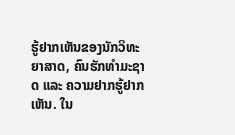ຮູ້ຢາກເຫັນຂອງນັກວິທະຍາສາດ, ຄົນຮັກທຳມະຊາດ ແລະ ຄວາມຢາກຮູ້ຢາກເຫັນ. ໃນ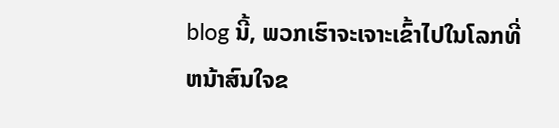blog ນີ້, ພວກເຮົາຈະເຈາະເຂົ້າໄປໃນໂລກທີ່ຫນ້າສົນໃຈຂ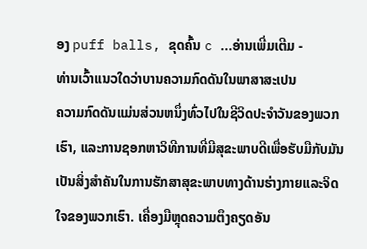ອງ puff balls, ຂຸດຄົ້ນ c ...ອ່ານເພີ່ມເຕີມ -
ທ່ານເວົ້າແນວໃດວ່າບານຄວາມກົດດັນໃນພາສາສະເປນ
ຄວາມກົດດັນແມ່ນສ່ວນຫນຶ່ງທົ່ວໄປໃນຊີວິດປະຈໍາວັນຂອງພວກເຮົາ, ແລະການຊອກຫາວິທີການທີ່ມີສຸຂະພາບດີເພື່ອຮັບມືກັບມັນເປັນສິ່ງສໍາຄັນໃນການຮັກສາສຸຂະພາບທາງດ້ານຮ່າງກາຍແລະຈິດໃຈຂອງພວກເຮົາ. ເຄື່ອງມືຫຼຸດຄວາມຕຶງຄຽດອັນ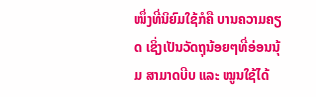ໜຶ່ງທີ່ນິຍົມໃຊ້ກໍຄື ບານຄວາມຄຽດ ເຊິ່ງເປັນວັດຖຸນ້ອຍໆທີ່ອ່ອນນຸ້ມ ສາມາດບີບ ແລະ ໝູນໃຊ້ໄດ້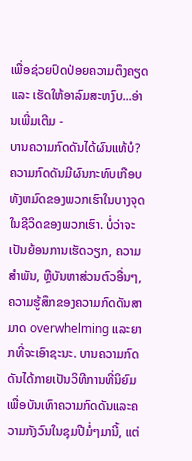ເພື່ອຊ່ວຍປົດປ່ອຍຄວາມຕຶງຄຽດ ແລະ ເຮັດໃຫ້ອາລົມສະຫງົບ...ອ່ານເພີ່ມເຕີມ -
ບານຄວາມກົດດັນໄດ້ຜົນແທ້ບໍ?
ຄວາມກົດດັນມີຜົນກະທົບເກືອບທັງຫມົດຂອງພວກເຮົາໃນບາງຈຸດໃນຊີວິດຂອງພວກເຮົາ. ບໍ່ວ່າຈະເປັນຍ້ອນການເຮັດວຽກ, ຄວາມສໍາພັນ, ຫຼືບັນຫາສ່ວນຕົວອື່ນໆ, ຄວາມຮູ້ສຶກຂອງຄວາມກົດດັນສາມາດ overwhelming ແລະຍາກທີ່ຈະເອົາຊະນະ. ບານຄວາມກົດດັນໄດ້ກາຍເປັນວິທີການທີ່ນິຍົມເພື່ອບັນເທົາຄວາມກົດດັນແລະຄວາມກັງວົນໃນຊຸມປີມໍ່ໆມານີ້, ແຕ່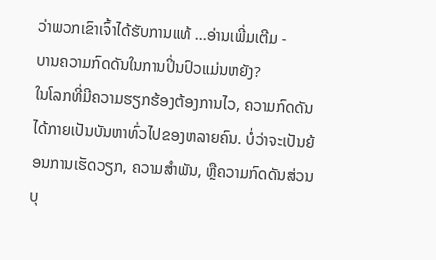ວ່າພວກເຂົາເຈົ້າໄດ້ຮັບການແທ້ ...ອ່ານເພີ່ມເຕີມ -
ບານຄວາມກົດດັນໃນການປິ່ນປົວແມ່ນຫຍັງ?
ໃນໂລກທີ່ມີຄວາມຮຽກຮ້ອງຕ້ອງການໄວ, ຄວາມກົດດັນໄດ້ກາຍເປັນບັນຫາທົ່ວໄປຂອງຫລາຍຄົນ. ບໍ່ວ່າຈະເປັນຍ້ອນການເຮັດວຽກ, ຄວາມສໍາພັນ, ຫຼືຄວາມກົດດັນສ່ວນບຸ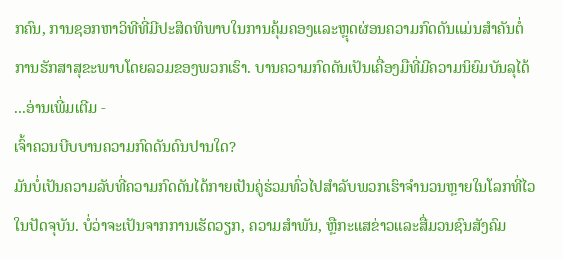ກຄົນ, ການຊອກຫາວິທີທີ່ມີປະສິດທິພາບໃນການຄຸ້ມຄອງແລະຫຼຸດຜ່ອນຄວາມກົດດັນແມ່ນສໍາຄັນຕໍ່ການຮັກສາສຸຂະພາບໂດຍລວມຂອງພວກເຮົາ. ບານຄວາມກົດດັນເປັນເຄື່ອງມືທີ່ມີຄວາມນິຍົມບັນລຸໄດ້ ...ອ່ານເພີ່ມເຕີມ -
ເຈົ້າຄວນບີບບານຄວາມກົດດັນດົນປານໃດ?
ມັນບໍ່ເປັນຄວາມລັບທີ່ຄວາມກົດດັນໄດ້ກາຍເປັນຄູ່ຮ່ວມທົ່ວໄປສໍາລັບພວກເຮົາຈໍານວນຫຼາຍໃນໂລກທີ່ໄວໃນປັດຈຸບັນ. ບໍ່ວ່າຈະເປັນຈາກການເຮັດວຽກ, ຄວາມສໍາພັນ, ຫຼືກະແສຂ່າວແລະສື່ມວນຊົນສັງຄົມ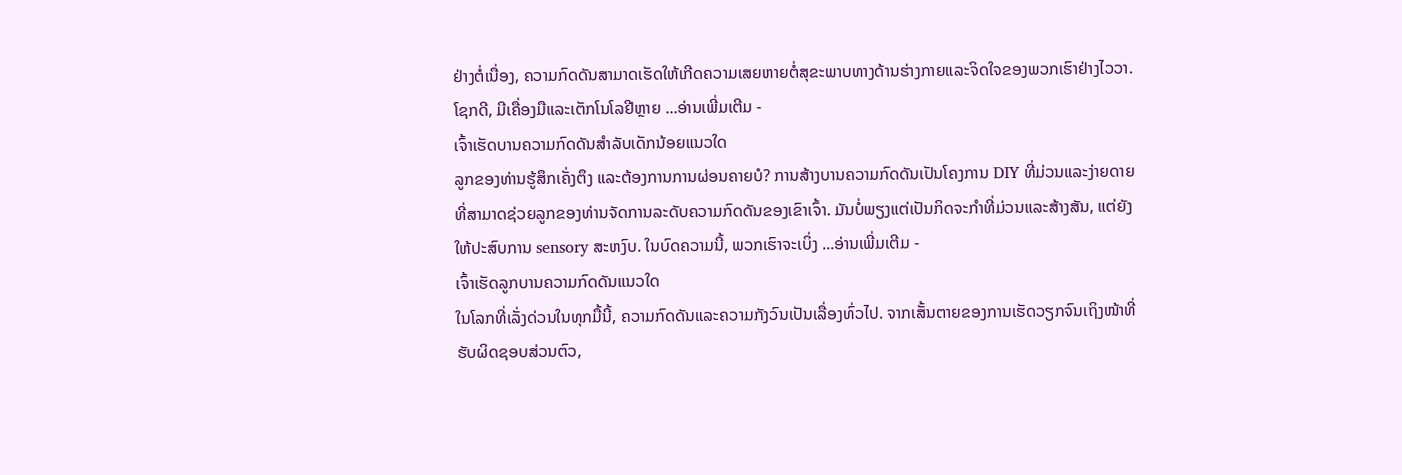ຢ່າງຕໍ່ເນື່ອງ, ຄວາມກົດດັນສາມາດເຮັດໃຫ້ເກີດຄວາມເສຍຫາຍຕໍ່ສຸຂະພາບທາງດ້ານຮ່າງກາຍແລະຈິດໃຈຂອງພວກເຮົາຢ່າງໄວວາ. ໂຊກດີ, ມີເຄື່ອງມືແລະເຕັກໂນໂລຢີຫຼາຍ ...ອ່ານເພີ່ມເຕີມ -
ເຈົ້າເຮັດບານຄວາມກົດດັນສຳລັບເດັກນ້ອຍແນວໃດ
ລູກຂອງທ່ານຮູ້ສຶກເຄັ່ງຕຶງ ແລະຕ້ອງການການຜ່ອນຄາຍບໍ? ການສ້າງບານຄວາມກົດດັນເປັນໂຄງການ DIY ທີ່ມ່ວນແລະງ່າຍດາຍທີ່ສາມາດຊ່ວຍລູກຂອງທ່ານຈັດການລະດັບຄວາມກົດດັນຂອງເຂົາເຈົ້າ. ມັນບໍ່ພຽງແຕ່ເປັນກິດຈະກໍາທີ່ມ່ວນແລະສ້າງສັນ, ແຕ່ຍັງໃຫ້ປະສົບການ sensory ສະຫງົບ. ໃນບົດຄວາມນີ້, ພວກເຮົາຈະເບິ່ງ ...ອ່ານເພີ່ມເຕີມ -
ເຈົ້າເຮັດລູກບານຄວາມກົດດັນແນວໃດ
ໃນໂລກທີ່ເລັ່ງດ່ວນໃນທຸກມື້ນີ້, ຄວາມກົດດັນແລະຄວາມກັງວົນເປັນເລື່ອງທົ່ວໄປ. ຈາກເສັ້ນຕາຍຂອງການເຮັດວຽກຈົນເຖິງໜ້າທີ່ຮັບຜິດຊອບສ່ວນຕົວ,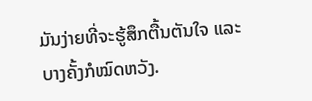ມັນງ່າຍທີ່ຈະຮູ້ສຶກຕື້ນຕັນໃຈ ແລະ ບາງຄັ້ງກໍໝົດຫວັງ.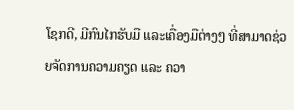ໂຊກດີ, ມີກົນໄກຮັບມື ແລະເຄື່ອງມືຕ່າງໆ ທີ່ສາມາດຊ່ວຍຈັດການຄວາມຄຽດ ແລະ ຄວາ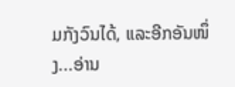ມກັງວົນໄດ້, ແລະອີກອັນໜຶ່ງ...ອ່ານ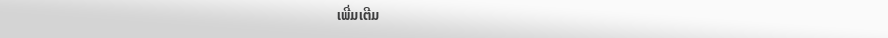ເພີ່ມເຕີມ